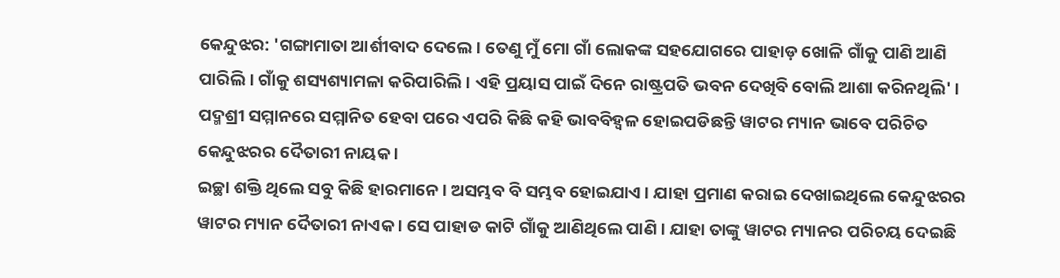କେନ୍ଦୁଝର: 'ଗଙ୍ଗାମାତା ଆର୍ଶୀବାଦ ଦେଲେ । ତେଣୁ ମୁଁ ମୋ ଗାଁ ଲୋକଙ୍କ ସହଯୋଗରେ ପାହାଡ଼ ଖୋଳି ଗାଁକୁ ପାଣି ଆଣି ପାରିଲି । ଗାଁକୁ ଶସ୍ୟଶ୍ୟାମଳା କରିପାରିଲି । ଏହି ପ୍ରୟାସ ପାଇଁ ଦିନେ ରାଷ୍ଟ୍ରପତି ଭବନ ଦେଖିବି ବୋଲି ଆଶା କରିନଥିଲି' । ପଦ୍ମଶ୍ରୀ ସମ୍ମାନରେ ସମ୍ମାନିତ ହେବା ପରେ ଏପରି କିଛି କହି ଭାବବିହ୍ବଳ ହୋଇପଡିଛନ୍ତି ୱାଟର ମ୍ୟାନ ଭାବେ ପରିଚିତ କେନ୍ଦୁଝରର ଦୈତାରୀ ନାୟକ ।
ଇଚ୍ଛା ଶକ୍ତି ଥିଲେ ସବୁ କିଛି ହାରମାନେ । ଅସମ୍ଭବ ବି ସମ୍ଭବ ହୋଇଯାଏ । ଯାହା ପ୍ରମାଣ କରାଇ ଦେଖାଇଥିଲେ କେନ୍ଦୁଝରର ୱାଟର ମ୍ୟାନ ଦୈତାରୀ ନାଏକ । ସେ ପାହାଡ କାଟି ଗାଁକୁ ଆଣିଥିଲେ ପାଣି । ଯାହା ତାଙ୍କୁ ୱାଟର ମ୍ୟାନର ପରିଚୟ ଦେଇଛି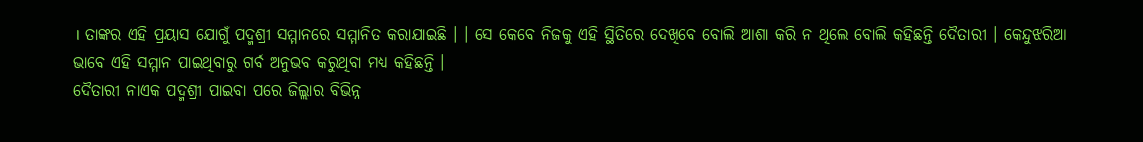। ତାଙ୍କର ଏହି ପ୍ରୟାସ ଯୋଗୁଁ ପଦ୍ମଶ୍ରୀ ସମ୍ମାନରେ ସମ୍ମାନିତ କରାଯାଇଛି । । ସେ କେବେ ନିଜକୁ ଏହି ସ୍ଥିତିରେ ଦେଖିବେ ବୋଲି ଆଶା କରି ନ ଥିଲେ ବୋଲି କହିଛନ୍ତି ଦୈତାରୀ । କେନ୍ଦୁଝରିଆ ଭାବେ ଏହି ସମ୍ମାନ ପାଇଥିବାରୁ ଗର୍ବ ଅନୁଭବ କରୁଥିବା ମଧ୍ୟ କହିଛନ୍ତି ।
ଦୈତାରୀ ନାଏକ ପଦ୍ମଶ୍ରୀ ପାଇବା ପରେ ଜିଲ୍ଲାର ବିଭିନ୍ନ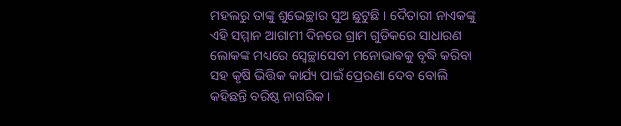ମହଲରୁ ତାଙ୍କୁ ଶୁଭେଚ୍ଛାର ସୁଅ ଛୁଟୁଛି । ଦୈତାରୀ ନାଏକଙ୍କୁ ଏହି ସମ୍ମାନ ଆଗାମୀ ଦିନରେ ଗ୍ରାମ ଗୁଡିକରେ ସାଧାରଣ ଲୋକଙ୍କ ମଧ୍ୟରେ ସ୍ବେଚ୍ଛାସେବୀ ମନୋଭାଵକୁ ବୃଦ୍ଧି କରିବା ସହ କୃଷି ଭିତ୍ତିକ କାର୍ଯ୍ୟ ପାଇଁ ପ୍ରେରଣା ଦେବ ବୋଲି କହିଛନ୍ତି ବରିଷ୍ଠ ନାଗରିକ ।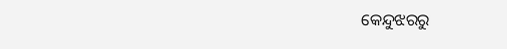କେନ୍ଦୁଝରରୁ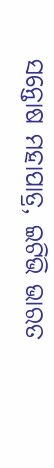ସନ୍ତୋଷ ମହାପାତ୍ର, ଇଟିଭି ଭାରତ